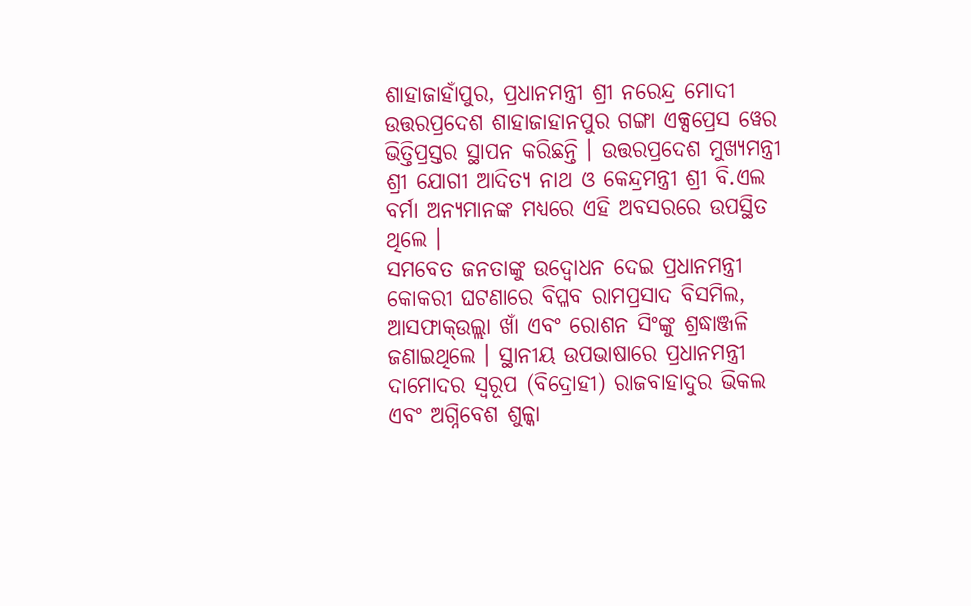ଶାହାଜାହାଁପୁର, ପ୍ରଧାନମନ୍ତ୍ରୀ ଶ୍ରୀ ନରେନ୍ଦ୍ର ମୋଦୀ ଉତ୍ତରପ୍ରଦେଶ ଶାହାଜାହାନପୁର ଗଙ୍ଗା ଏକ୍ସପ୍ରେସ ୱେର ଭିତ୍ତିପ୍ରସ୍ତର ସ୍ଥାପନ କରିଛନ୍ତି । ଉତ୍ତରପ୍ରଦେଶ ମୁଖ୍ୟମନ୍ତ୍ରୀ ଶ୍ରୀ ଯୋଗୀ ଆଦିତ୍ୟ ନାଥ ଓ କେନ୍ଦ୍ରମନ୍ତ୍ରୀ ଶ୍ରୀ ବି.ଏଲ ବର୍ମା ଅନ୍ୟମାନଙ୍କ ମଧ୍ୟରେ ଏହି ଅବସରରେ ଉପସ୍ଥିତ ଥିଲେ ।
ସମବେତ ଜନତାଙ୍କୁ ଉଦ୍ବୋଧନ ଦେଇ ପ୍ରଧାନମନ୍ତ୍ରୀ କୋକରୀ ଘଟଣାରେ ବିପ୍ଳବ ରାମପ୍ରସାଦ ବିସମିଲ, ଆସଫାକ୍ଉଲ୍ଲା ଖାଁ ଏବଂ ରୋଶନ ସିଂଙ୍କୁ ଶ୍ରଦ୍ଧାଞ୍ଜଳି ଜଣାଇଥିଲେ । ସ୍ଥାନୀୟ ଉପଭାଷାରେ ପ୍ରଧାନମନ୍ତ୍ରୀ ଦାମୋଦର ସ୍ୱରୂପ (ବିଦ୍ରୋହୀ) ରାଜବାହାଦୁର ଭିକଲ ଏବଂ ଅଗ୍ନିବେଶ ଶୁଳ୍କା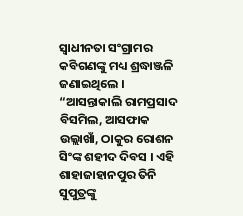ସ୍ୱାଧୀନତା ସଂଗ୍ରାମର କବିଗଣଙ୍କୁ ମଧ୍ୟ ଶ୍ରଦ୍ଧାଞ୍ଜଳି ଜଣାଇଥିଲେ । “ଆସନ୍ତାକାଲି ରାମପ୍ରସାଦ ବିସମିଲ, ଆସଫାକ ଉଲ୍ଲାଖାଁ, ଠାକୁର ରୋଶନ ସିଂଙ୍କ ଶହୀଦ ଦିବସ । ଏହି ଶାହାଜାହାନପୁର ତିନି ସୁପୁତ୍ରଙ୍କୁ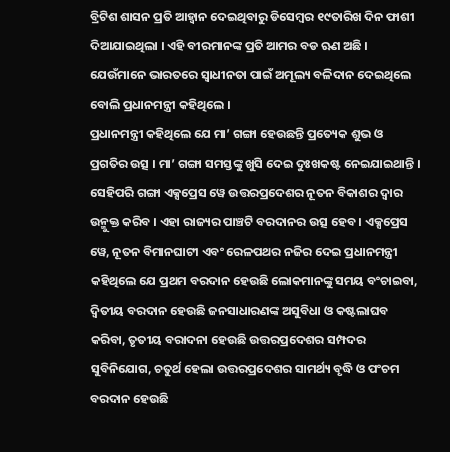ବ୍ରିଟିଶ ଶାସନ ପ୍ରତି ଆହ୍ୱାନ ଦେଇଥିବାରୁ ଡିସେମ୍ବର ୧୯ତାରିଖ ଦିନ ଫାଶୀ ଦିଆଯାଇଥିଲା । ଏହି ବୀରମାନଙ୍କ ପ୍ରତି ଆମର ବଡ ଋଣ ଅଛି । ଯେଉଁମାନେ ଭାରତରେ ସ୍ୱାଧୀନତା ପାଇଁ ଅମୂଲ୍ୟ ବଳିଦାନ ଦେଇଥିଲେ ବୋଲି ପ୍ରଧାନମନ୍ତ୍ରୀ କହିଥିଲେ ।
ପ୍ରଧାନମନ୍ତ୍ରୀ କହିଥିଲେ ଯେ ମା’ ଗଙ୍ଗା ହେଉଛନ୍ତି ପ୍ରତ୍ୟେକ ଶୁଭ ଓ ପ୍ରଗତିର ଉତ୍ସ । ମା’ ଗଙ୍ଗା ସମସ୍ତଙ୍କୁ ଖୁସି ଦେଇ ଦୁଃଖକଷ୍ଟ ନେଇଯାଇଥାନ୍ତି । ସେହିପରି ଗଙ୍ଗା ଏକ୍ସପ୍ରେସ ୱେ ଉତ୍ତରପ୍ରଦେଶର ନୂତନ ବିକାଶର ଦ୍ୱାର ଉନ୍ମୁକ୍ତ କରିବ । ଏହା ରାଜ୍ୟର ପାଞ୍ଚଟି ବରଦାନର ଉତ୍ସ ହେବ । ଏକ୍ସପ୍ରେସ ୱେ, ନୂତନ ବିମାନଘାଟୀ ଏବଂ ରେଳପଥର ନଜିର ଦେଇ ପ୍ରଧାନମନ୍ତ୍ରୀ କହିଥିଲେ ଯେ ପ୍ରଥମ ବରଦାନ ହେଉଛି ଲୋକମାନଙ୍କୁ ସମୟ ବଂଚାଇବା, ଦ୍ୱିତୀୟ ବରଦାନ ହେଉଛି ଜନସାଧାରଣଙ୍କ ଅସୁବିଧା ଓ କଷ୍ଟଲାଘବ କରିବା, ତୃତୀୟ ବରାଦନା ହେଉଛି ଉତ୍ତରପ୍ରଦେଶର ସମ୍ପଦର ସୁବିନିଯୋଗ, ଚତୁର୍ଥ ହେଲା ଉତ୍ତରପ୍ରଦେଶର ସାମର୍ଥ୍ୟ ବୃଦ୍ଧି ଓ ପଂଚମ ବରଦାନ ହେଉଛି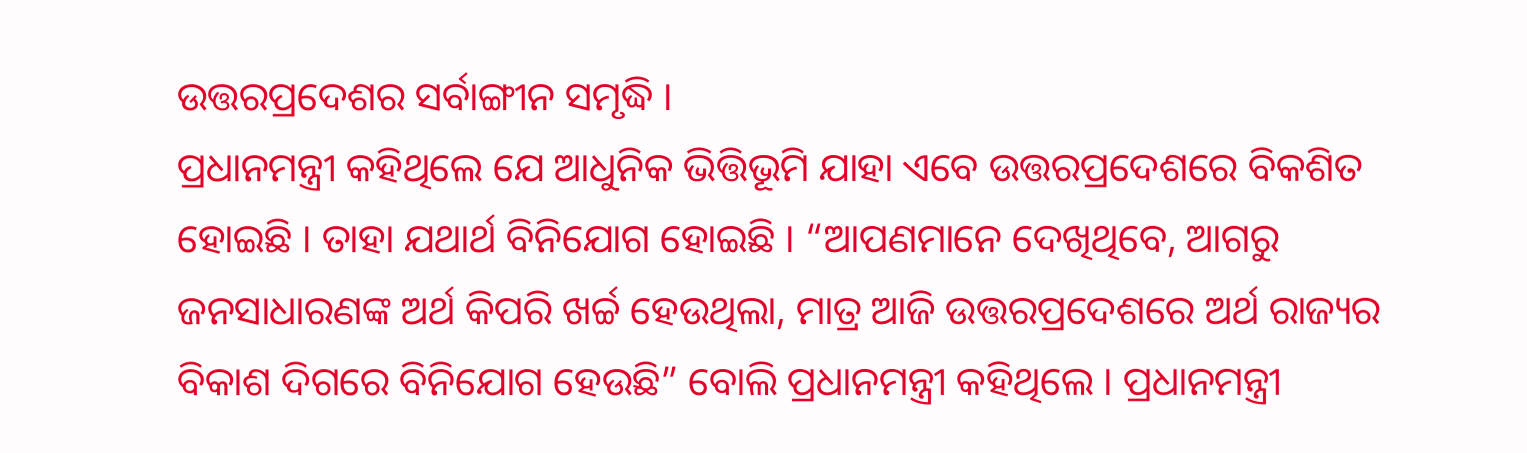ଉତ୍ତରପ୍ରଦେଶର ସର୍ବାଙ୍ଗୀନ ସମୃଦ୍ଧି ।
ପ୍ରଧାନମନ୍ତ୍ରୀ କହିଥିଲେ ଯେ ଆଧୁନିକ ଭିତ୍ତିଭୂମି ଯାହା ଏବେ ଉତ୍ତରପ୍ରଦେଶରେ ବିକଶିତ ହୋଇଛି । ତାହା ଯଥାର୍ଥ ବିନିଯୋଗ ହୋଇଛି । “ଆପଣମାନେ ଦେଖିଥିବେ, ଆଗରୁ ଜନସାଧାରଣଙ୍କ ଅର୍ଥ କିପରି ଖର୍ଚ୍ଚ ହେଉଥିଲା, ମାତ୍ର ଆଜି ଉତ୍ତରପ୍ରଦେଶରେ ଅର୍ଥ ରାଜ୍ୟର ବିକାଶ ଦିଗରେ ବିନିଯୋଗ ହେଉଛି” ବୋଲି ପ୍ରଧାନମନ୍ତ୍ରୀ କହିଥିଲେ । ପ୍ରଧାନମନ୍ତ୍ରୀ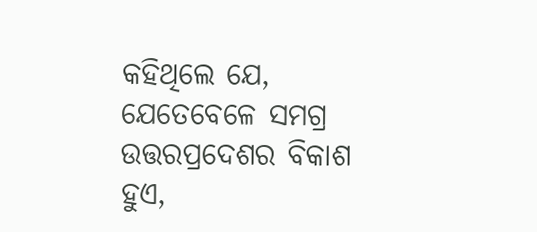କହିଥିଲେ ଯେ, ଯେତେବେଳେ ସମଗ୍ର ଉତ୍ତରପ୍ରଦେଶର ବିକାଶ ହୁଏ,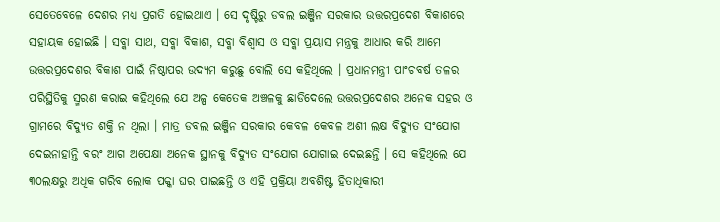ସେତେବେଳେ ଦେଶର ମଧ୍ୟ ପ୍ରଗତି ହୋଇଥାଏ । ସେ ଦୃଷ୍ଟିରୁ ଡବଲ ଇଞ୍ଜିନ ସରକାର ଉତ୍ତରପ୍ରଦେଶ ବିକାଶରେ ସହାୟକ ହୋଇଛି । ସବ୍କା ସାଥ, ସବ୍କା ବିକାଶ, ସବ୍କା ବିଶ୍ୱାସ ଓ ସବ୍କା ପ୍ରୟାସ ମନ୍ତ୍ରକୁ ଆଧାର କରି ଆମେ ଉତ୍ତରପ୍ରଦେଶର ବିକାଶ ପାଇଁ ନିଷ୍ଠାପର ଉଦ୍ୟମ କରୁଛୁ ବୋଲି ସେ କହିଥିଲେ । ପ୍ରଧାନମନ୍ତ୍ରୀ ପାଂଚବର୍ଷ ତଳର ପରିସ୍ଥିତିକୁ ସ୍ମରଣ କରାଇ କହିଥିଲେ ଯେ ଅଳ୍ପ କେତେକ ଅଞ୍ଚଳକୁ ଛାଡିଦେଲେ ଉତ୍ତରପ୍ରଦେଶର ଅନେକ ସହର ଓ ଗ୍ରାମରେ ବିଦ୍ୟୁତ ଶକ୍ତି ନ ଥିଲା । ମାତ୍ର ଡବଲ ଇଞ୍ଜିନ ସରକାର କେବଳ କେବଳ ଅଶୀ ଲକ୍ଷ ବିଦ୍ୟୁତ ସଂଯୋଗ ଦେଇନାହାନ୍ତି ବରଂ ଆଗ ଅପେକ୍ଷା ଅନେକ ସ୍ଥାନକୁ ବିଦ୍ୟୁତ ସଂଯୋଗ ଯୋଗାଇ ଦେଇଛନ୍ତି । ସେ କହିଥିଲେ ଯେ ୩୦ଲକ୍ଷରୁ ଅଧିକ ଗରିବ ଲୋକ ପକ୍କା ଘର ପାଇଛନ୍ତି ଓ ଏହି ପ୍ରକ୍ରିୟା ଅବଶିଷ୍ଟ ହିତାଧିକାରୀ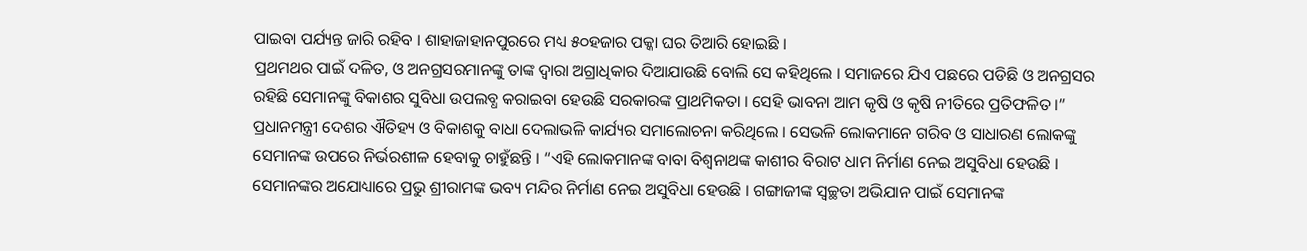ପାଇବା ପର୍ଯ୍ୟନ୍ତ ଜାରି ରହିବ । ଶାହାଜାହାନପୁରରେ ମଧ୍ୟ ୫୦ହଜାର ପକ୍କା ଘର ତିଆରି ହୋଇଛି ।
ପ୍ରଥମଥର ପାଇଁ ଦଳିତ, ଓ ଅନଗ୍ରସରମାନଙ୍କୁ ତାଙ୍କ ଦ୍ୱାରା ଅଗ୍ରାଧିକାର ଦିଆଯାଉଛି ବୋଲି ସେ କହିଥିଲେ । ସମାଜରେ ଯିଏ ପଛରେ ପଡିଛି ଓ ଅନଗ୍ରସର ରହିଛି ସେମାନଙ୍କୁ ବିକାଶର ସୁବିଧା ଉପଲବ୍ଧ କରାଇବା ହେଉଛି ସରକାରଙ୍କ ପ୍ରାଥମିକତା । ସେହି ଭାବନା ଆମ କୃଷି ଓ କୃଷି ନୀତିରେ ପ୍ରତିଫଳିତ ।”
ପ୍ରଧାନମନ୍ତ୍ରୀ ଦେଶର ଐତିହ୍ୟ ଓ ବିକାଶକୁ ବାଧା ଦେଲାଭଳି କାର୍ଯ୍ୟର ସମାଲୋଚନା କରିଥିଲେ । ସେଭଳି ଲୋକମାନେ ଗରିବ ଓ ସାଧାରଣ ଲୋକଙ୍କୁ ସେମାନଙ୍କ ଉପରେ ନିର୍ଭରଶୀଳ ହେବାକୁ ଚାହୁଁଛନ୍ତି । “ଏହି ଲୋକମାନଙ୍କ ବାବା ବିଶ୍ୱନାଥଙ୍କ କାଶୀର ବିରାଟ ଧାମ ନିର୍ମାଣ ନେଇ ଅସୁବିଧା ହେଉଛି । ସେମାନଙ୍କର ଅଯୋଧ୍ୟାରେ ପ୍ରଭୁ ଶ୍ରୀରାମଙ୍କ ଭବ୍ୟ ମନ୍ଦିର ନିର୍ମାଣ ନେଇ ଅସୁବିଧା ହେଉଛି । ଗଙ୍ଗାଜୀଙ୍କ ସ୍ୱଚ୍ଛତା ଅଭିଯାନ ପାଇଁ ସେମାନଙ୍କ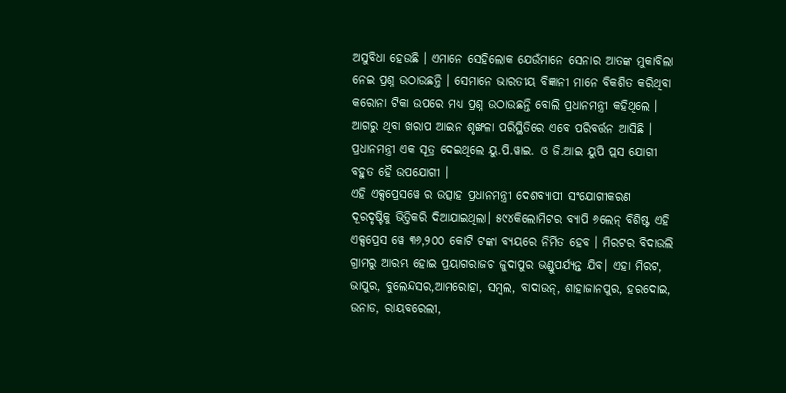ଅସୁବିଧା ହେଉଛି । ଏମାନେ ସେହିଲୋକ ଯେଉଁମାନେ ସେନାର ଆତଙ୍କ ମୁକାବିଲା ନେଇ ପ୍ରଶ୍ନ ଉଠାଉଛନ୍ତି । ସେମାନେ ଭାରତୀୟ ବିଜ୍ଞାନୀ ମାନେ ବିକଶିତ କରିଥିବା କରୋନା ଟିକା ଉପରେ ମଧ୍ୟ ପ୍ରଶ୍ନ ଉଠାଉଛନ୍ତି ବୋଲି ପ୍ରଧାନମନ୍ତ୍ରୀ କହିଥିଲେ ।
ଆଗରୁ ଥିବା ଖରାପ ଆଇନ ଶୃଙ୍ଖଳା ପରିସ୍ଥିତିରେ ଏବେ ପରିବର୍ତ୍ତନ ଆସିଛି । ପ୍ରଧାନମନ୍ତ୍ରୀ ଏକ ସୂତ୍ର ଦେଇଥିଲେ ୟୁ.ପି.ୱାଇ. ଓ ଜି.ଆଇ ୟୁପି ପ୍ଲସ ଯୋଗୀ ବହୁତ ହୈ ଉପଯୋଗୀ ।
ଏହି ଏକ୍ସପ୍ରେସୱେ ର ଉତ୍ସାହ ପ୍ରଧାନମନ୍ତ୍ରୀ ଦେଶବ୍ୟାପୀ ସଂଯୋଗୀକରଣ ଦୂରଦୃଷ୍ଟିକୁ ଭିତ୍ତିକରି ଦିଆଯାଇଥିଲା। ୫୯୪କିଲୋମିଟର ବ୍ୟାପି ୬ଲେନ୍ ବିଶିଷ୍ଟ ଏହି ଏକ୍ସପ୍ରେସ ୱେ ୩୬,୨୦୦ କୋଟି ଟଙ୍କା ବ୍ୟୟରେ ନିର୍ମିତ ହେବ । ମିରଟର ବିଦାଉଲି ଗ୍ରାମରୁ ଆରମ୍ଭ ହୋଇ ପ୍ରୟାଗରାଜଚ ଜୁଦାପୁର ଭଣ୍ଡୁପର୍ଯ୍ୟନ୍ତ ଯିବ। ଏହା ମିରଟ, ଭାପୁର, ବୁଲେନ୍ଦସର,ଆମରୋହା, ସମ୍ବଲ, ବାଦାଉନ୍, ଶାହାଜାନପୁର, ହରଦୋଇ, ଉନାଡ, ରାୟବରେଲୀ,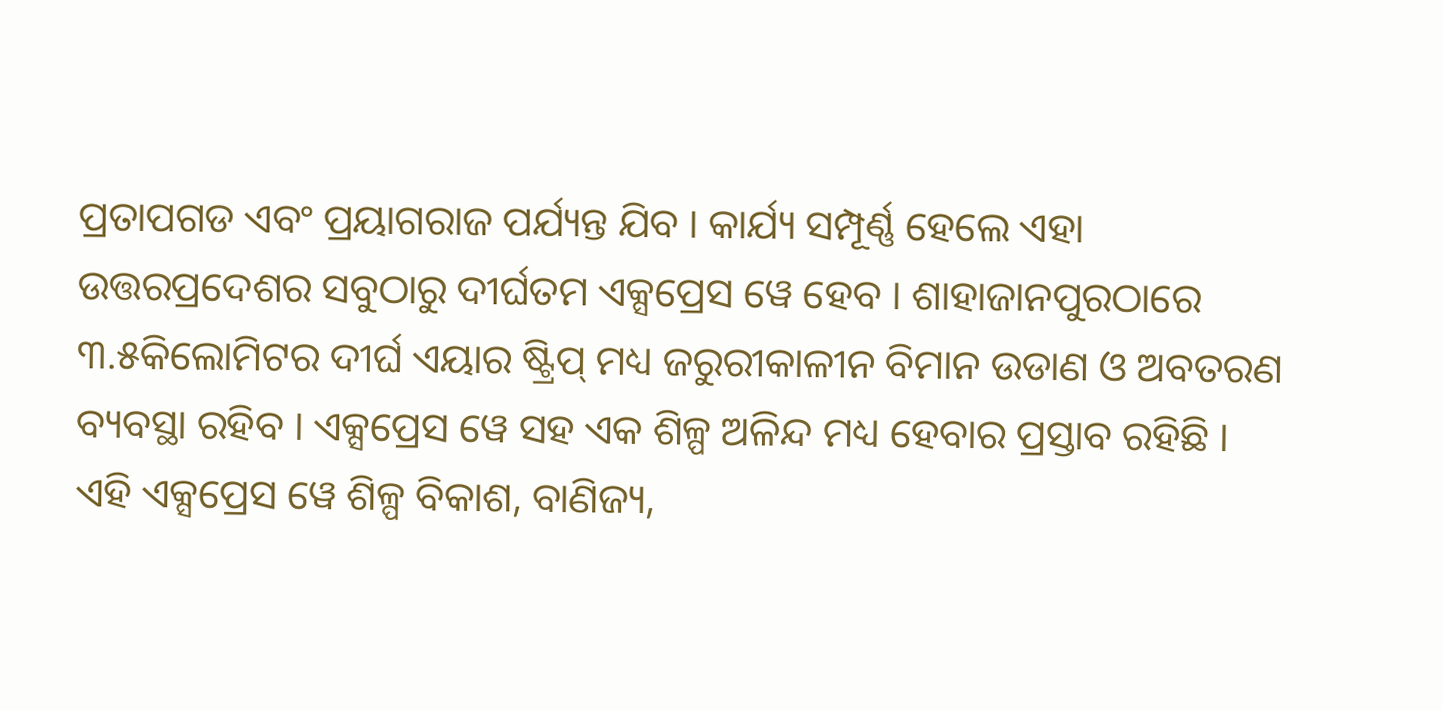ପ୍ରତାପଗଡ ଏବଂ ପ୍ରୟାଗରାଜ ପର୍ଯ୍ୟନ୍ତ ଯିବ । କାର୍ଯ୍ୟ ସମ୍ପୂର୍ଣ୍ଣ ହେଲେ ଏହା ଉତ୍ତରପ୍ରଦେଶର ସବୁଠାରୁ ଦୀର୍ଘତମ ଏକ୍ସପ୍ରେସ ୱେ ହେବ । ଶାହାଜାନପୁରଠାରେ ୩.୫କିଲୋମିଟର ଦୀର୍ଘ ଏୟାର ଷ୍ଟ୍ରିପ୍ ମଧ୍ୟ ଜରୁରୀକାଳୀନ ବିମାନ ଉଡାଣ ଓ ଅବତରଣ ବ୍ୟବସ୍ଥା ରହିବ । ଏକ୍ସପ୍ରେସ ୱେ ସହ ଏକ ଶିଳ୍ପ ଅଳିନ୍ଦ ମଧ୍ୟ ହେବାର ପ୍ରସ୍ତାବ ରହିଛି ।
ଏହି ଏକ୍ସପ୍ରେସ ୱେ ଶିଳ୍ପ ବିକାଶ, ବାଣିଜ୍ୟ,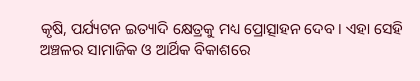କୃଷି, ପର୍ଯ୍ୟଟନ ଇତ୍ୟାଦି କ୍ଷେତ୍ରକୁ ମଧ୍ୟ ପ୍ରୋତ୍ସାହନ ଦେବ । ଏହା ସେହି ଅଞ୍ଚଳର ସାମାଜିକ ଓ ଆର୍ଥିକ ବିକାଶରେ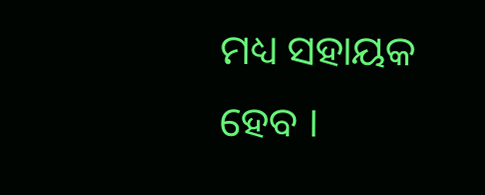ମଧ୍ୟ ସହାୟକ ହେବ ।